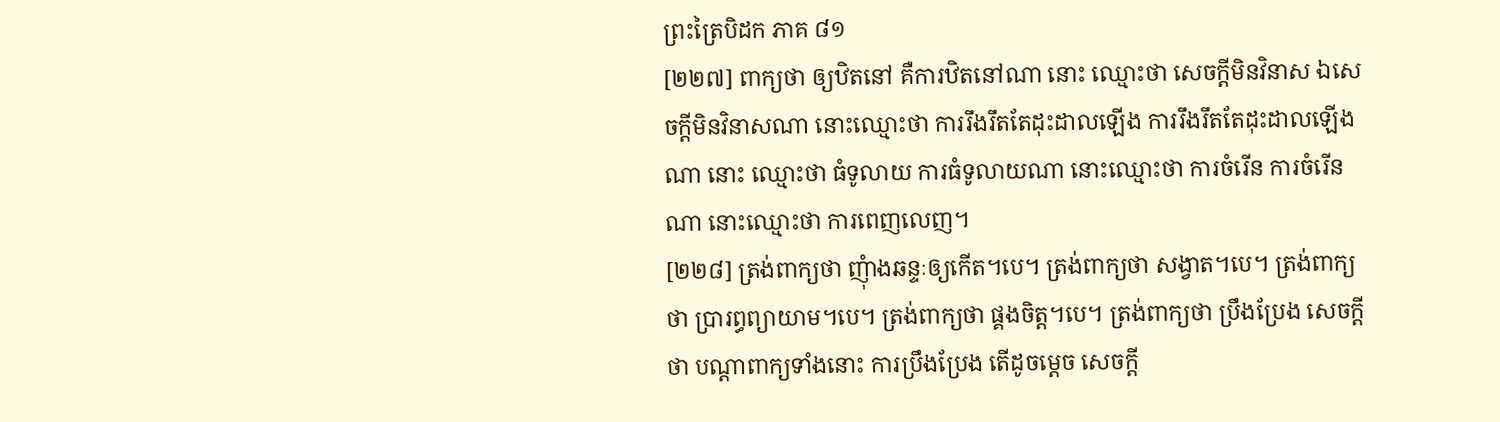ព្រះត្រៃបិដក ភាគ ៨១
[២២៧] ពាក្យថា ឲ្យឋិតនៅ គឺការឋិតនៅណា នោះ ឈ្មោះថា សេចក្តីមិនវិនាស ឯសេចក្តីមិនវិនាសណា នោះឈ្មោះថា ការរឹងរឹតតែដុះដាលឡើង ការរឹងរឹតតែដុះដាលឡើងណា នោះ ឈ្មោះថា ធំទូលាយ ការធំទូលាយណា នោះឈ្មោះថា ការចំរើន ការចំរើនណា នោះឈ្មោះថា ការពេញលេញ។
[២២៨] ត្រង់ពាក្យថា ញុំាងឆន្ទៈឲ្យកើត។បេ។ ត្រង់ពាក្យថា សង្វាត។បេ។ ត្រង់ពាក្យថា ប្រារព្ធព្យាយាម។បេ។ ត្រង់ពាក្យថា ផ្គងចិត្ត។បេ។ ត្រង់ពាក្យថា ប្រឹងប្រែង សេចក្តីថា បណ្តាពាក្យទាំងនោះ ការប្រឹងប្រែង តើដូចម្តេច សេចក្តី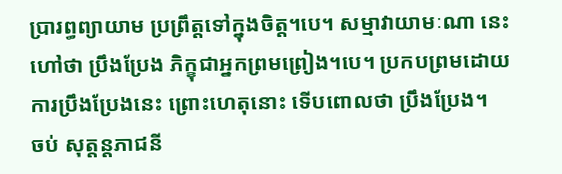ប្រារព្ធព្យាយាម ប្រព្រឹត្តទៅក្នុងចិត្ត។បេ។ សម្មាវាយាមៈណា នេះហៅថា ប្រឹងប្រែង ភិក្ខុជាអ្នកព្រមព្រៀង។បេ។ ប្រកបព្រមដោយការប្រឹងប្រែងនេះ ព្រោះហេតុនោះ ទើបពោលថា ប្រឹងប្រែង។
ចប់ សុត្តន្តភាជនី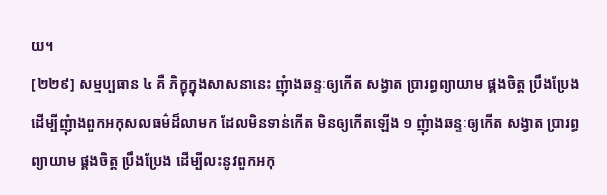យ។
[២២៩] សម្មប្បធាន ៤ គឺ ភិក្ខុក្នុងសាសនានេះ ញុំាងឆន្ទៈឲ្យកើត សង្វាត ប្រារព្ធព្យាយាម ផ្គងចិត្ត ប្រឹងប្រែង ដើម្បីញុំាងពួកអកុសលធម៌ដ៏លាមក ដែលមិនទាន់កើត មិនឲ្យកើតឡើង ១ ញុំាងឆន្ទៈឲ្យកើត សង្វាត ប្រារព្ធព្យាយាម ផ្គងចិត្ត ប្រឹងប្រែង ដើម្បីលះនូវពួកអកុ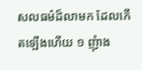សលធម៌ដ៏លាមក ដែលកើតឡើងហើយ ១ ញុំាង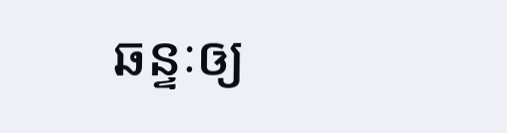ឆន្ទៈឲ្យ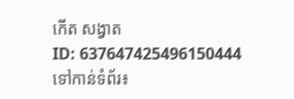កើត សង្វាត
ID: 637647425496150444
ទៅកាន់ទំព័រ៖